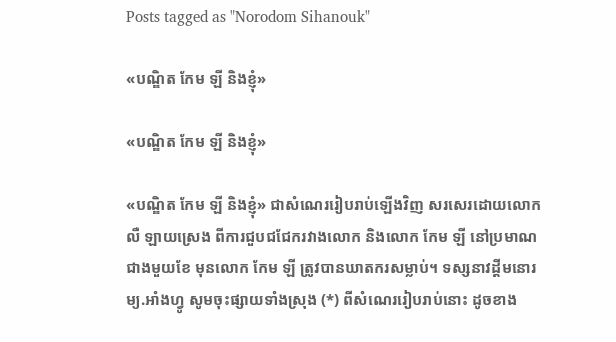Posts tagged as "Norodom Sihanouk"

«បណ្ឌិត កែម ឡី និងខ្ញុំ»

«បណ្ឌិត កែម ឡី និងខ្ញុំ»

«បណ្ឌិត កែម ឡី និងខ្ញុំ» ជាសំណេររៀបរាប់ឡើងវិញ សរសេរដោយលោក លឺ ឡាយស្រេង ពីការជួបជជែករវាងលោក និងលោក កែម ឡី នៅប្រមាណជាងមួយខែ មុនលោក កែម ឡី ត្រូវបានឃាតករសម្លាប់។ ទស្សនាវដ្ដីមនោរម្យ.អាំងហ្វូ សូមចុះផ្សាយទាំងស្រុង (*) ពីសំណេររៀបរាប់នោះ ដូចខាង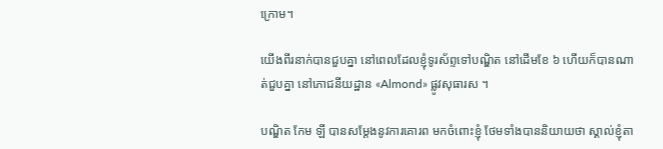ក្រោម។

យើងពីរនាក់បានជួបគ្នា នៅពេលដែលខ្ញុំទូរស័ព្ទទៅបណ្ឌិត នៅដើមខែ ៦ ហើយក៏បានណាត់ជួបគ្នា នៅភោជនីយដ្ឋាន «Almond» ផ្លូវសុធារស ។

បណ្ឌិត កែម ឡី បានសម្តែងនូវការគោរព មកចំពោះខ្ញុំ ថែមទាំងបាននិយាយថា ស្គាល់ខ្ញុំតា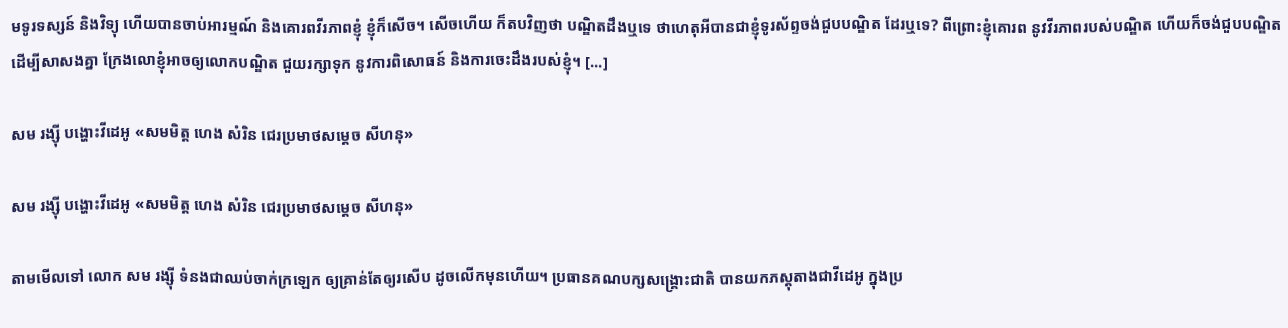មទូរទស្សន៍ និងវិទ្យុ ហើយបានចាប់អារម្មណ៍ និងគោរពវីរភាពខ្ញុំ ខ្ញុំក៏សើច។ សើចហើយ ក៏តបវិញថា បណ្ឌិតដឹងឬទេ ថាហេតុអីបានជាខ្ញុំទូរស័ព្ទចង់ជួបបណ្ឌិត ដែរឬទេ? ពីព្រោះខ្ញុំគោរព នូវវីរភាពរបស់បណ្ឌិត ហើយក៏ចង់ជួបបណ្ឌិតដើម្បីសាសងគ្នា ក្រែងលោខ្ញុំអាចឲ្យលោកបណ្ឌិត ជួយរក្សាទុក នូវការពិសោធន៍ និងការចេះដឹងរបស់ខ្ញុំ។ [...]

សម រង្ស៊ី បង្ហោះវីដេអូ «សមមិត្ត ហេង សំរិន ជេរប្រមាថសម្តេច សីហនុ»

សម រង្ស៊ី បង្ហោះវីដេអូ «សមមិត្ត ហេង សំរិន ជេរប្រមាថសម្តេច សីហនុ»

តាមមើលទៅ លោក សម រង្ស៊ី ទំនងជាឈប់ចាក់ក្រឡេក ឲ្យគ្រាន់តែឲ្យរសើប ដូចលើកមុនហើយ។ ប្រធានគណបក្សសង្គ្រោះជាតិ បានយកភស្ដុតាងជាវីដេអូ ក្នុងប្រ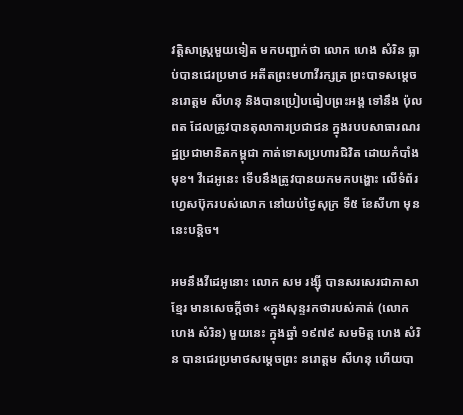វត្តិសាស្ត្រមួយទៀត មកបញ្ជាក់ថា លោក ហេង សំរិន ធ្លាប់បានជេរប្រមាថ អតីតព្រះមហាវីរក្សត្រ ព្រះបាទសម្ដេច នរោត្ដម សីហនុ និងបានប្រៀបធៀបព្រះអង្គ ទៅនឹង ប៉ុល ពត ដែលត្រូវបានតុលាការប្រជាជន ក្នុងរបបសាធារណរដ្ឋប្រជាមានិតកម្ពុជា កាត់ទោសប្រហារជិវិត ដោយកំបាំងមុខ។ វីដេអូនេះ ទើបនឹងត្រូវបានយកមកបង្ហោះ លើទំព័រហ្វេសប៊ុករបស់លោក នៅយប់ថ្ងៃសុក្រ ទី៥ ខែសីហា មុននេះបន្តិច។

អមនឹងវីដេអូនោះ លោក សម រង្ស៊ី បានសរសេរជាភាសាខ្មែរ មានសេចក្ដីថា៖ «ក្នុងសុន្ទរកថារបស់គាត់ (លោក ហេង សំរិន) មួយនេះ ក្នុងឆ្នាំ ១៩៧៩ សមមិត្ត ហេង សំរិន បានជេរប្រមាថសម្តេចព្រះ នរោត្តម សីហនុ ហើយបា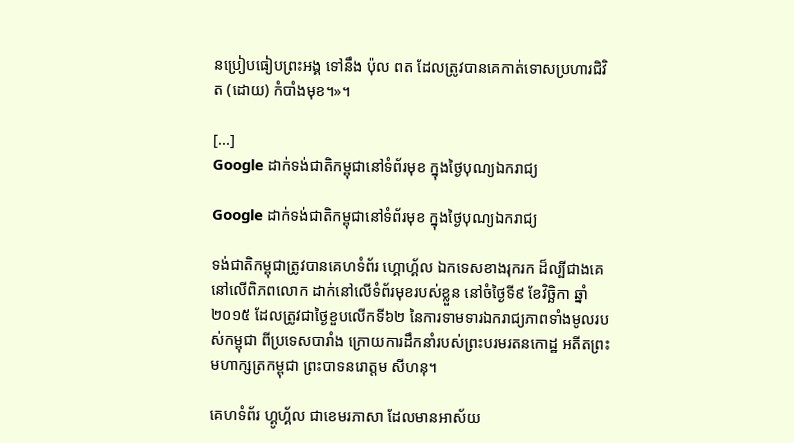នប្រៀបធៀបព្រះអង្គ ទៅនឹង ប៉ុល ពត ដែលត្រូវបានគេកាត់ទោសប្រហារជិវិត (ដោយ) កំបាំងមុខ។»។

[...]
Google ដាក់ទង់ជាតិកម្ពុជានៅទំព័រមុខ ក្នុងថ្ងៃបុណ្យឯករាជ្យ

Google ដាក់ទង់ជាតិកម្ពុជានៅទំព័រមុខ ក្នុងថ្ងៃបុណ្យឯករាជ្យ

ទង់ជាតិកម្ពុជាត្រូវបានគេហទំព័រ ហ្គោហ្គ័ល ឯកទេសខាងរុករក ដ៏ល្បីជាងគេនៅលើពិភពលោក ដាក់នៅលើទំព័រមុខរបស់ខ្លួន នៅចំថ្ងៃទី៩ ខែវិច្ឆិកា ឆ្នាំ២០១៥ ដែលត្រូវជាថ្ងៃខួបលើកទី៦២ នៃការទាមទារឯករាជ្យភាពទាំងមូលរបស់កម្ពុជា ពីប្រទេសបារាំង ក្រោយការដឹកនាំរបស់ព្រះបរមរតនកោដ្ឋ អតីតព្រះមហាក្សត្រកម្ពុជា ព្រះបាទនរោត្តម សីហនុ។

គេហទំព័រ ហ្គូហ្គ័ល ជាខេមរភាសា ដែលមានអាស័យ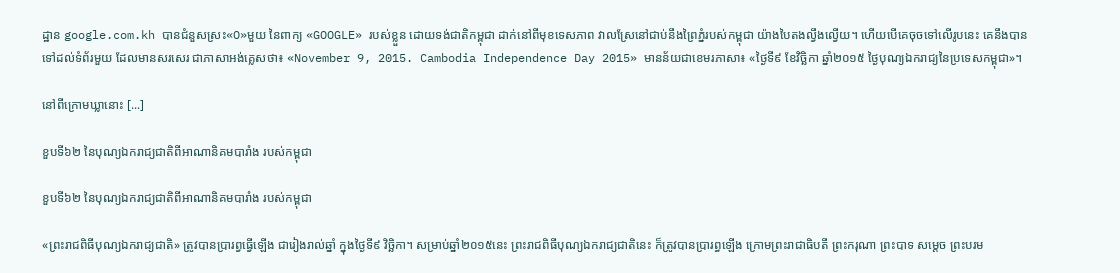ដ្ឋាន google.com.kh បានជំនួសស្រះ«O»មួយ នៃពាក្យ «GOOGLE» របស់ខ្លួន ដោយទង់ជាតិកម្ពុជា ដាក់នៅពីមុខទេសភាព វាលស្រែនៅជាប់នឹងព្រៃភ្នំរបស់កម្ពុជា យ៉ាងបៃតងល្វឹងល្វើយ។ ហើយបើគេចុចទៅលើរូបនេះ គេនឹងបានទៅដល់ទំព័រមួយ ដែលមានសរសេរ ជាភាសាអង់គ្លេសថា៖ «November 9, 2015. Cambodia Independence Day 2015» មានន័យជាខេមរភាសា៖ «ថ្ងៃទី៩ ខែវិច្ឆិកា ឆ្នាំ២០១៥ ថ្ងៃបុណ្យឯករាជ្យនៃប្រទេសកម្ពុជា»។

នៅពីក្រោមឃ្លានោះ [...]

ខួបទី៦២ នៃបុណ្យឯករាជ្យជាតិពីអាណានិគមបារាំង របស់កម្ពុជា

ខួបទី៦២ នៃបុណ្យឯករាជ្យជាតិពីអាណានិគមបារាំង របស់កម្ពុជា

«ព្រះរាជពិធីបុណ្យឯករាជ្យជាតិ» ត្រូវបានប្រារព្វធ្វើឡើង ជារៀងរាល់ឆ្នាំ ក្នុងថ្ងៃទី៩ វិច្ឆិកា។ សម្រាប់ឆ្នាំ២០១៥នេះ ព្រះរាជពិធីបុណ្យឯករាជ្យជាតិនេះ ក៏ត្រូវបានប្រារព្ធឡើង ក្រោមព្រះរាជាធិបតី ព្រះករុណា ព្រះបាទ សម្តេច ព្រះបរម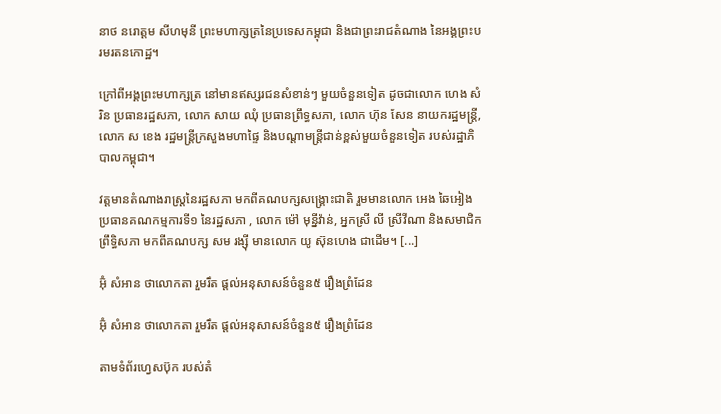នាថ នរោត្តម សីហមុនី ព្រះមហាក្សត្រនៃប្រទេសកម្ពុជា និងជាព្រះរាជតំណាង នៃអង្គព្រះបរមរតនកោដ្ឋ។

ក្រៅពីអង្គព្រះមហាក្សត្រ នៅមានឥស្សរជនសំខាន់ៗ មួយចំនួនទៀត ដូចជាលោក ហេង សំរិន ប្រធានរដ្ឋសភា, លោក សាយ ឈុំ ប្រធានព្រឹទ្ធសភា, លោក ហ៊ុន សែន នាយករដ្ឋមន្រ្តី, លោក ស ខេង រដ្ឋមន្រ្តីក្រសួងមហាផ្ទៃ និងបណ្តាមន្រ្តីជាន់ខ្ពស់មួយចំនួនទៀត របស់រដ្ឋាភិបាលកម្ពុជា។

វត្តមានតំណាងរាស្រ្តនៃរដ្ឋសភា មកពីគណបក្សសង្គ្រោះជាតិ រួមមានលោក អេង ឆៃអៀង ប្រធានគណកម្មការទី១ នៃរដ្ឋសភា , លោក ម៉ៅ មុន្នីវ៉ាន់, អ្នកស្រី លី ស្រីវីណា និងសមាជិកព្រឹទ្ធិសភា មកពីគណបក្ស សម រង្ស៊ី មានលោក យូ ស៊ុនហេង ជាដើម។ [...]

អ៊ុំ សំអាន ថាលោកតា រួមរឹត ផ្ដល់អនុសាសន៍ចំនួន៥ រឿងព្រំដែន

អ៊ុំ សំអាន ថាលោកតា រួមរឹត ផ្ដល់អនុសាសន៍ចំនួន៥ រឿងព្រំដែន

តាមទំព័រហ្វេសប៊ុក របស់តំ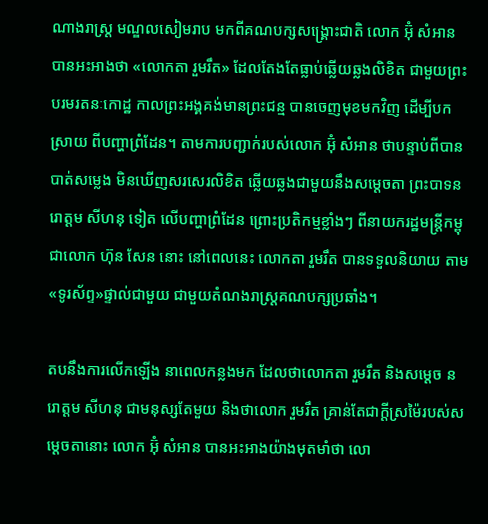ណាងរាស្រ្ត មណ្ឌលសៀមរាប មកពីគណបក្សសង្គ្រោះជាតិ លោក អ៊ុំ សំអាន បានអះអាងថា «លោកតា រួមរឹត» ដែលតែងតែធ្លាប់ឆ្លើយឆ្លងលិខិត ជាមួយព្រះបរមរតនៈកោដ្ឋ កាលព្រះអង្គគង់មានព្រះជន្ម បានចេញមុខមកវិញ ដើម្បីបកស្រាយ ពីបញ្ហាព្រំដែន។ តាមការបញ្ជាក់របស់លោក អ៊ុំ សំអាន ថាបន្ទាប់ពីបានបាត់សម្លេង មិនឃើញសរសេរលិខិត ឆ្លើយឆ្លងជាមួយនឹងសម្តេចតា ព្រះបាទនរោត្តម សីហនុ ទៀត លើបញ្ហាព្រំដែន ព្រោះប្រតិកម្មខ្លាំងៗ ពីនាយករដ្ឋមន្រ្តីកម្ពុជាលោក ហ៊ុន សែន នោះ នៅពេលនេះ លោកតា រួមរឹត បានទទួលនិយាយ តាម«ទូរស័ព្ទ»ផ្ទាល់ជាមួយ ជាមួយតំណងរាស្ត្រគណបក្សប្រឆាំង។

តបនឹងការលើកឡើង នាពេលកន្លងមក ដែលថាលោកតា រួមរឹត និងសម្ដេច នរោត្ដម សីហនុ ជាមនុស្សតែមួយ និងថាលោក រួមរឹត គ្រាន់តែជាក្ដីស្រម៉ៃរបស់សម្ដេចតានោះ លោក អ៊ុំ សំអាន បានអះអាងយ៉ាងមុតមាំថា លោ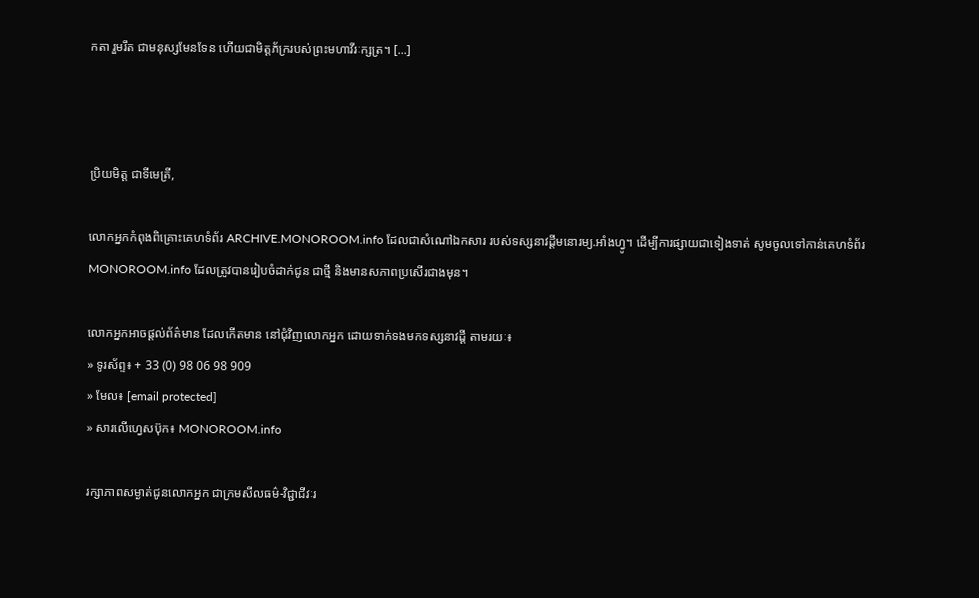កតា រួមរឹត ជាមនុស្សមែនទែន ហើយជាមិត្តភ័ក្ររបស់ព្រះមហាវីរៈក្សត្រ។ [...]



ប្រិយមិត្ត ជាទីមេត្រី,

លោកអ្នកកំពុងពិគ្រោះគេហទំព័រ ARCHIVE.MONOROOM.info ដែលជាសំណៅឯកសារ របស់ទស្សនាវដ្ដីមនោរម្យ.អាំងហ្វូ។ ដើម្បីការផ្សាយជាទៀងទាត់ សូមចូលទៅកាន់គេហទំព័រ MONOROOM.info ដែលត្រូវបានរៀបចំដាក់ជូន ជាថ្មី និងមានសភាពប្រសើរជាងមុន។

លោកអ្នកអាចផ្ដល់ព័ត៌មាន ដែលកើតមាន នៅជុំវិញលោកអ្នក ដោយទាក់ទងមកទស្សនាវដ្ដី តាមរយៈ៖
» ទូរស័ព្ទ៖ + 33 (0) 98 06 98 909
» មែល៖ [email protected]
» សារលើហ្វេសប៊ុក៖ MONOROOM.info

រក្សាភាពសម្ងាត់ជូនលោកអ្នក ជាក្រមសីលធម៌-វិជ្ជាជីវៈរ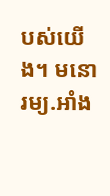បស់យើង។ មនោរម្យ.អាំង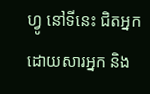ហ្វូ នៅទីនេះ ជិតអ្នក ដោយសារអ្នក និង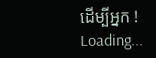ដើម្បីអ្នក !
Loading...